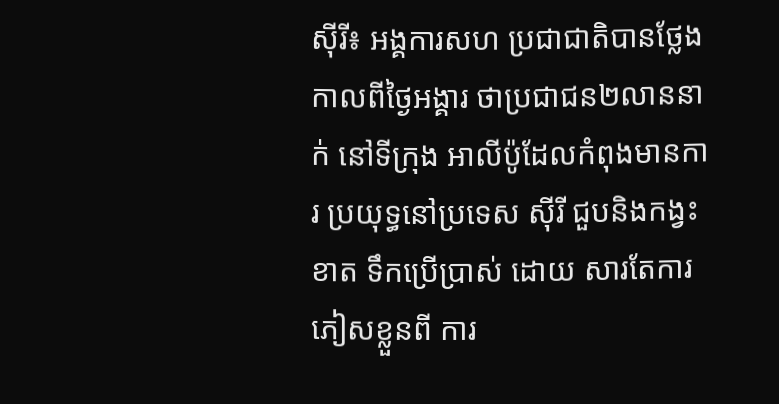ស៊ីរី៖ អង្គការសហ ប្រជាជាតិបានថ្លែង កាលពីថ្ងៃអង្គារ ថាប្រជាជន២លាននាក់ នៅទីក្រុង អាលីប៉ូដែលកំពុងមានការ ប្រយុទ្ធនៅប្រទេស ស៊ីរី ជួបនិងកង្វះខាត ទឹកប្រើប្រាស់ ដោយ សារតែការ ភៀសខ្លួនពី ការ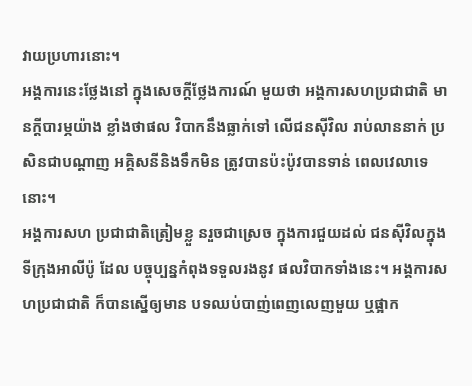វាយប្រហារនោះ។
អង្គការនេះថ្លែងនៅ ក្នុងសេចក្តីថ្លែងការណ៍ មួយថា អង្គការសហប្រជាជាតិ មានក្តីបារម្ភយ៉ាង ខ្លាំងថាផល វិបាកនឹងធ្លាក់ទៅ លើជនស៊ីវិល រាប់លាននាក់ ប្រសិនជាបណ្តាញ អគ្គិសនីនិងទឹកមិន ត្រូវបានប៉ះប៉ូវបានទាន់ ពេលវេលាទេនោះ។
អង្គការសហ ប្រជាជាតិត្រៀមខ្លួ នរួចជាស្រេច ក្នុងការជួយដល់ ជនស៊ីវិលក្នុង ទីក្រុងអាលីប៉ូ ដែល បច្ចុប្បន្នកំពុងទទួលរងនូវ ផលវិបាកទាំងនេះ។ អង្គការសហប្រជាជាតិ ក៏បានស្នើឲ្យមាន បទឈប់បាញ់ពេញលេញមួយ ឬផ្អាក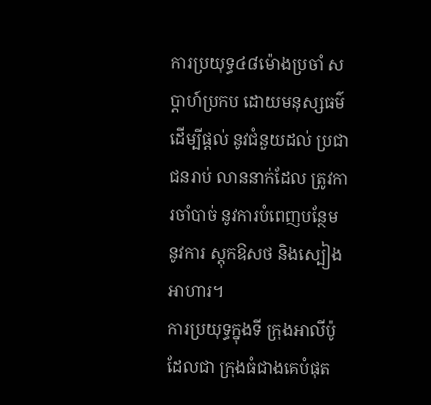ការប្រយុទ្ធ៤៨ម៉ោងប្រចាំ សប្តាហ៍ប្រកប ដោយមនុស្សធម៌ ដើម្បីផ្តល់ នូវជំនួយដល់ ប្រជាជនរាប់ លាននាក់ដែល ត្រូវការចាំបាច់ នូវការបំពេញបន្ថែម នូវការ ស្តុកឱសថ និងស្បៀងអាហារ។
ការប្រយុទ្ធក្នុងទី ក្រុងអាលីប៉ូដែលជា ក្រុងធំជាងគេបំផុត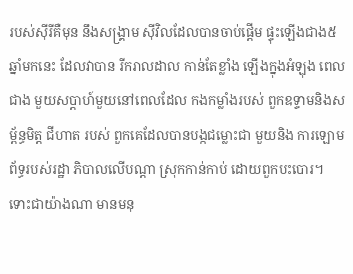របស់ស៊ីរីគឺមុន នឹងសង្គ្រាម ស៊ីវិលដែលបានចាប់ផ្តើម ផ្ទុះឡើងជាង៥ ឆ្នាំមកនេះ ដែលវាបាន រីករាលដាល កាន់តែខ្លាំង ឡើងក្នុងអំឡុង ពេលជាង មួយសប្តាហ៍មួយនៅពេលដែល កងកម្លាំងរបស់ ពួកឧទ្ទាមនិងសម្ព័ន្ធមិត្ត ជីហាត របស់ ពួកគេដែលបានបង្កជម្លោះជា មួយនិង ការឡោមព័ទ្ធរបស់រដ្ឋា ភិបាលលើបណ្តា ស្រុកកាន់កាប់ ដោយពួកបះបោរ។
ទោះជាយ៉ាងណា មានមនុ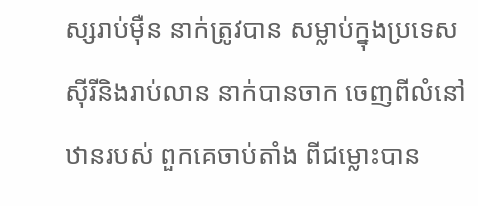ស្សរាប់ម៉ឺន នាក់ត្រូវបាន សម្លាប់ក្នុងប្រទេស ស៊ីរីនិងរាប់លាន នាក់បានចាក ចេញពីលំនៅ ឋានរបស់ ពួកគេចាប់តាំង ពីជម្លោះបាន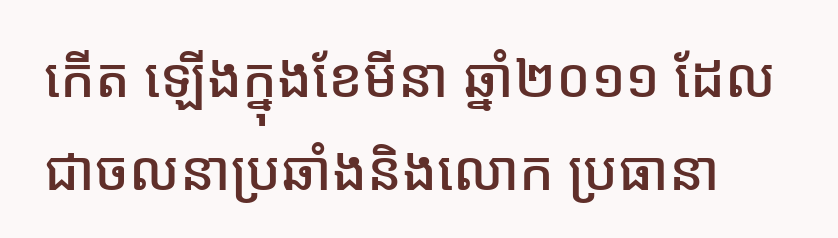កើត ឡើងក្នុងខែមីនា ឆ្នាំ២០១១ ដែល ជាចលនាប្រឆាំងនិងលោក ប្រធានា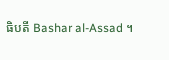ធិបតី Bashar al-Assad ។